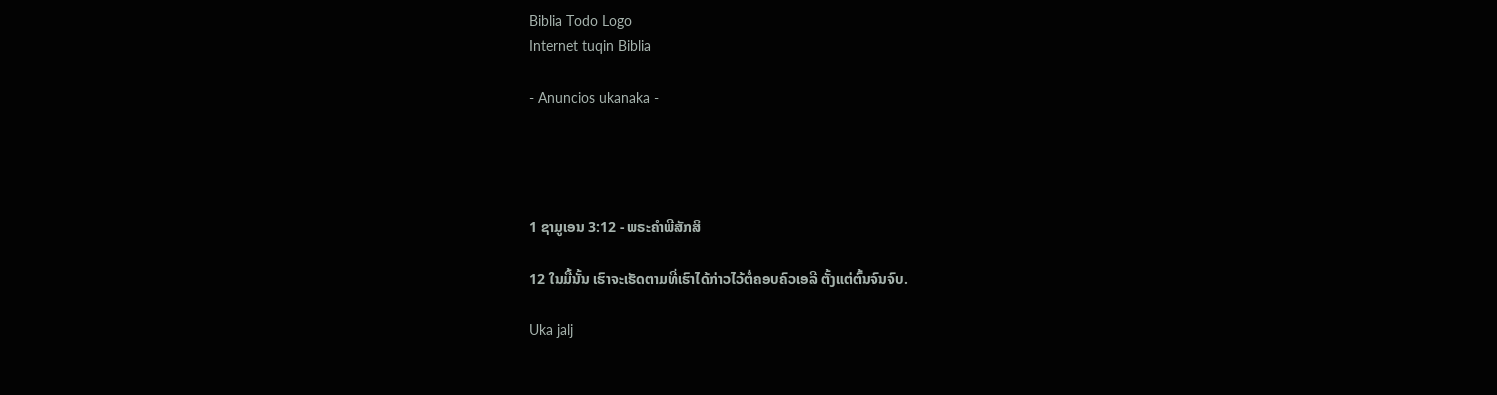Biblia Todo Logo
Internet tuqin Biblia

- Anuncios ukanaka -




1 ຊາມູເອນ 3:12 - ພຣະຄຳພີສັກສິ

12 ໃນມື້ນັ້ນ ເຮົາຈະເຮັດຕາມທີ່ເຮົາໄດ້ກ່າວໄວ້ຕໍ່ຄອບຄົວເອລີ ຕັ້ງແຕ່ຕົ້ນຈົນຈົບ.

Uka jalj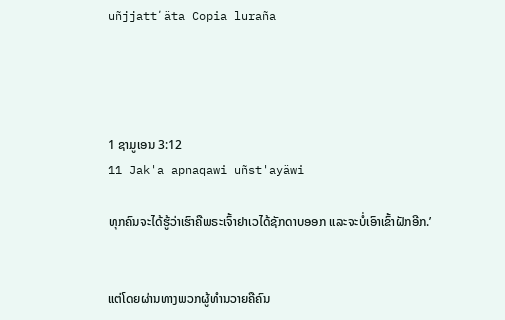uñjjattʼäta Copia luraña




1 ຊາມູເອນ 3:12
11 Jak'a apnaqawi uñst'ayäwi

ທຸກຄົນຈະໄດ້ຮູ້ວ່າເຮົາຄືພຣະເຈົ້າຢາເວໄດ້ຊັກດາບອອກ ແລະຈະບໍ່ເອົາເຂົ້າຝັກອີກ.’


ແຕ່ໂດຍຜ່ານທາງພວກຜູ້ທຳນວາຍຄືຄົນ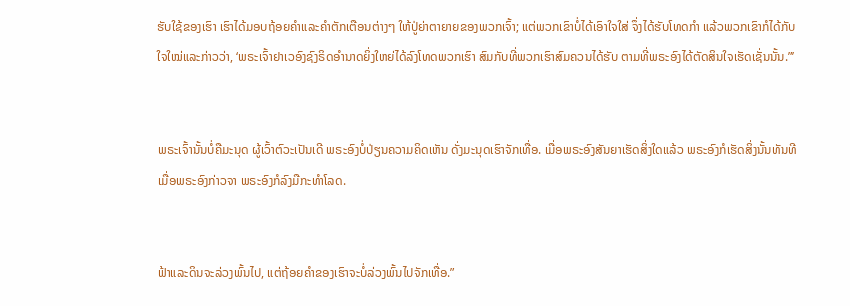ຮັບໃຊ້ຂອງເຮົາ ເຮົາໄດ້ມອບຖ້ອຍຄຳແລະຄຳຕັກເຕືອນຕ່າງໆ ໃຫ້ປູ່ຍ່າຕາຍາຍຂອງພວກເຈົ້າ; ແຕ່ພວກເຂົາບໍ່ໄດ້ເອົາໃຈໃສ່ ຈຶ່ງໄດ້ຮັບໂທດກຳ ແລ້ວພວກເຂົາກໍໄດ້ກັບໃຈໃໝ່ແລະກ່າວວ່າ, ‘ພຣະເຈົ້າຢາເວອົງຊົງຣິດອຳນາດຍິ່ງໃຫຍ່ໄດ້ລົງໂທດພວກເຮົາ ສົມກັບທີ່ພວກເຮົາສົມຄວນໄດ້ຮັບ ຕາມທີ່ພຣະອົງໄດ້ຕັດສິນໃຈເຮັດເຊັ່ນນັ້ນ.”’


ພຣະເຈົ້ານັ້ນບໍ່ຄືມະນຸດ ຜູ້ເວົ້າຕົວະເປັນເດີ ພຣະອົງບໍ່ປ່ຽນຄວາມຄິດເຫັນ ດັ່ງມະນຸດເຮົາຈັກເທື່ອ. ເມື່ອພຣະອົງສັນຍາເຮັດສິ່ງໃດແລ້ວ ພຣະອົງກໍເຮັດສິ່ງນັ້ນທັນທີ ເມື່ອພຣະອົງກ່າວຈາ ພຣະອົງກໍລົງມືກະທຳໂລດ.


ຟ້າແລະດິນຈະລ່ວງພົ້ນໄປ, ແຕ່ຖ້ອຍຄຳຂອງເຮົາຈະບໍ່ລ່ວງພົ້ນໄປຈັກເທື່ອ.”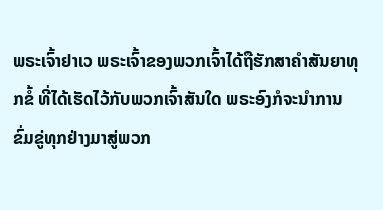ພຣະເຈົ້າຢາເວ ພຣະເຈົ້າຂອງພວກເຈົ້າໄດ້ຖືຮັກສາຄຳສັນຍາທຸກຂໍ້ ທີ່ໄດ້ເຮັດໄວ້ກັບພວກເຈົ້າສັນໃດ ພຣະອົງກໍຈະນຳການຂົ່ມຂູ່ທຸກຢ່າງມາສູ່ພວກ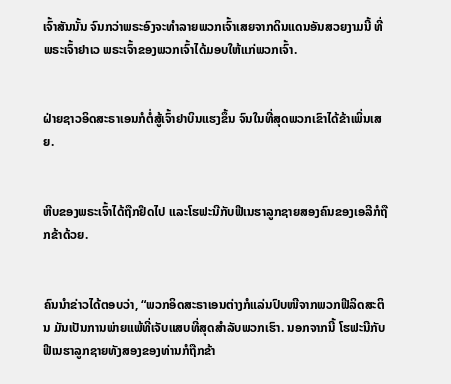ເຈົ້າສັນນັ້ນ ຈົນກວ່າພຣະອົງຈະທຳລາຍພວກເຈົ້າເສຍຈາກດິນແດນອັນສວຍງາມນີ້ ທີ່ພຣະເຈົ້າຢາເວ ພຣະເຈົ້າຂອງພວກເຈົ້າໄດ້ມອບໃຫ້ແກ່ພວກເຈົ້າ.


ຝ່າຍຊາວອິດສະຣາເອນກໍຕໍ່ສູ້ເຈົ້າຢາບິນແຮງຂຶ້ນ ຈົນໃນທີ່ສຸດພວກເຂົາໄດ້ຂ້າເພິ່ນເສຍ.


ຫີບຂອງພຣະເຈົ້າໄດ້ຖືກຢຶດໄປ ແລະໂຮຟະນີກັບຟີເນຮາລູກຊາຍສອງຄົນຂອງເອລີກໍຖືກຂ້າດ້ວຍ.


ຄົນນຳຂ່າວໄດ້ຕອບວ່າ, “ພວກອິດສະຣາເອນຕ່າງກໍແລ່ນປົບໜີຈາກພວກຟີລິດສະຕິນ ມັນເປັນການພ່າຍແພ້ທີ່ເຈັບແສບທີ່ສຸດສຳລັບພວກເຮົາ. ນອກຈາກນີ້ ໂຮຟະນີກັບຟີເນຮາລູກຊາຍທັງສອງຂອງທ່ານກໍຖືກຂ້າ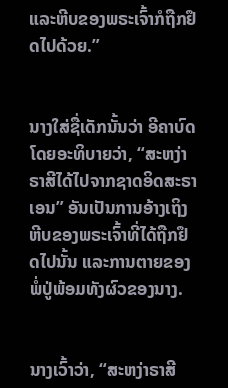ແລະຫີບຂອງພຣະເຈົ້າກໍຖືກຢຶດໄປດ້ວຍ.”


ນາງໃສ່ຊື່ເດັກນັ້ນວ່າ ອີຄາບົດ ໂດຍອະທິບາຍວ່າ, “ສະຫງ່າຣາສີໄດ້ໄປຈາກຊາດອິດສະຣາເອນ” ອັນເປັນການອ້າງເຖິງຫີບຂອງພຣະເຈົ້າທີ່ໄດ້ຖືກຢຶດໄປນັ້ນ ແລະການຕາຍຂອງພໍ່ປູ່ພ້ອມທັງຜົວຂອງນາງ.


ນາງເວົ້າວ່າ, “ສະຫງ່າຣາສີ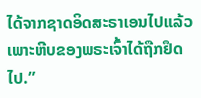ໄດ້ຈາກຊາດອິດສະຣາເອນໄປແລ້ວ ເພາະຫີບຂອງພຣະເຈົ້າໄດ້ຖືກຢຶດໄປ.”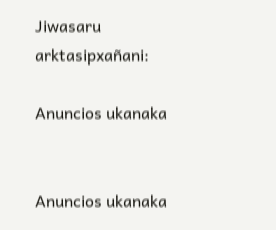Jiwasaru arktasipxañani:

Anuncios ukanaka


Anuncios ukanaka